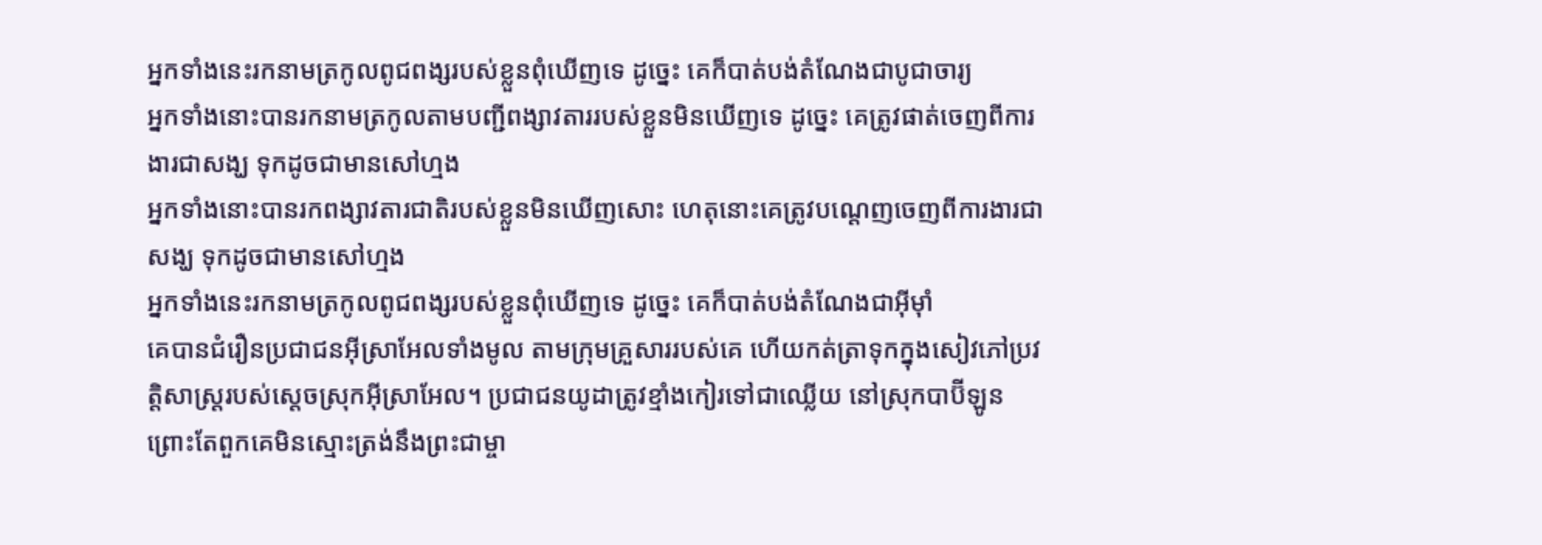អ្នកទាំងនេះរកនាមត្រកូលពូជពង្សរបស់ខ្លួនពុំឃើញទេ ដូច្នេះ គេក៏បាត់បង់តំណែងជាបូជាចារ្យ
អ្នកទាំងនោះបានរកនាមត្រកូលតាមបញ្ជីពង្សាវតាររបស់ខ្លួនមិនឃើញទេ ដូច្នេះ គេត្រូវផាត់ចេញពីការងារជាសង្ឃ ទុកដូចជាមានសៅហ្មង
អ្នកទាំងនោះបានរកពង្សាវតារជាតិរបស់ខ្លួនមិនឃើញសោះ ហេតុនោះគេត្រូវបណ្តេញចេញពីការងារជាសង្ឃ ទុកដូចជាមានសៅហ្មង
អ្នកទាំងនេះរកនាមត្រកូលពូជពង្សរបស់ខ្លួនពុំឃើញទេ ដូច្នេះ គេក៏បាត់បង់តំណែងជាអ៊ីមុាំ
គេបានជំរឿនប្រជាជនអ៊ីស្រាអែលទាំងមូល តាមក្រុមគ្រួសាររបស់គេ ហើយកត់ត្រាទុកក្នុងសៀវភៅប្រវត្តិសាស្ត្ររបស់ស្ដេចស្រុកអ៊ីស្រាអែល។ ប្រជាជនយូដាត្រូវខ្មាំងកៀរទៅជាឈ្លើយ នៅស្រុកបាប៊ីឡូន ព្រោះតែពួកគេមិនស្មោះត្រង់នឹងព្រះជាម្ចា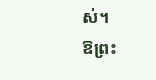ស់។
ឱព្រះ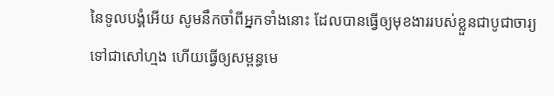នៃទូលបង្គំអើយ សូមនឹកចាំពីអ្នកទាំងនោះ ដែលបានធ្វើឲ្យមុខងាររបស់ខ្លួនជាបូជាចារ្យទៅជាសៅហ្មង ហើយធ្វើឲ្យសម្ពន្ធមេ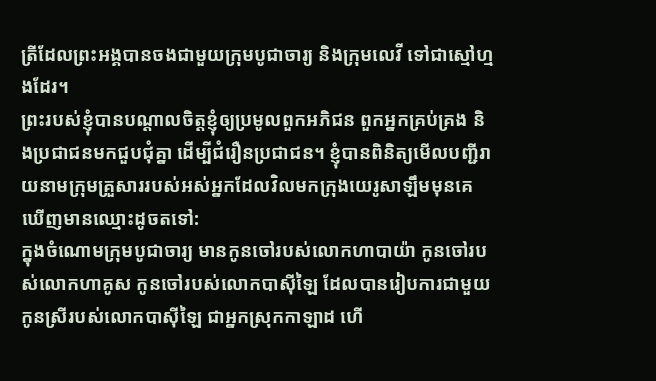ត្រីដែលព្រះអង្គបានចងជាមួយក្រុមបូជាចារ្យ និងក្រុមលេវី ទៅជាស្មៅហ្មងដែរ។
ព្រះរបស់ខ្ញុំបានបណ្ដាលចិត្តខ្ញុំឲ្យប្រមូលពួកអភិជន ពួកអ្នកគ្រប់គ្រង និងប្រជាជនមកជួបជុំគ្នា ដើម្បីជំរឿនប្រជាជន។ ខ្ញុំបានពិនិត្យមើលបញ្ជីរាយនាមក្រុមគ្រួសាររបស់អស់អ្នកដែលវិលមកក្រុងយេរូសាឡឹមមុនគេ ឃើញមានឈ្មោះដូចតទៅ:
ក្នុងចំណោមក្រុមបូជាចារ្យ មានកូនចៅរបស់លោកហាបាយ៉ា កូនចៅរបស់លោកហាគូស កូនចៅរបស់លោកបាស៊ីឡៃ ដែលបានរៀបការជាមួយកូនស្រីរបស់លោកបាស៊ីឡៃ ជាអ្នកស្រុកកាឡាដ ហើ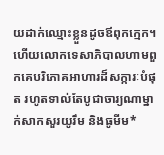យដាក់ឈ្មោះខ្លួនដូចឪពុកក្មេក។
ហើយលោកទេសាភិបាលហាមពួកគេបរិភោគអាហារដ៏សក្ការៈបំផុត រហូតទាល់តែបូជាចារ្យណាម្នាក់សាកសួរយូរឹម និងធូមីម*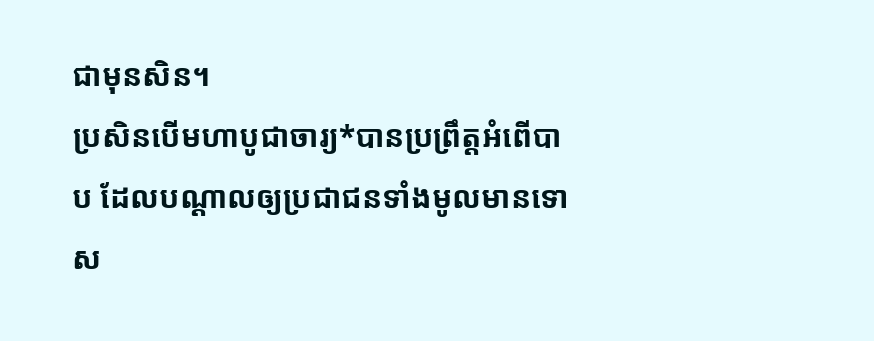ជាមុនសិន។
ប្រសិនបើមហាបូជាចារ្យ*បានប្រព្រឹត្តអំពើបាប ដែលបណ្ដាលឲ្យប្រជាជនទាំងមូលមានទោស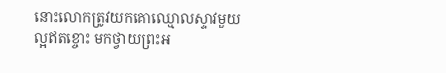នោះលោកត្រូវយកគោឈ្មោលស្ទាវមួយល្អឥតខ្ចោះ មកថ្វាយព្រះអ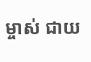ម្ចាស់ ជាយ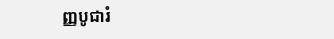ញ្ញបូជារំ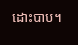ដោះបាប។